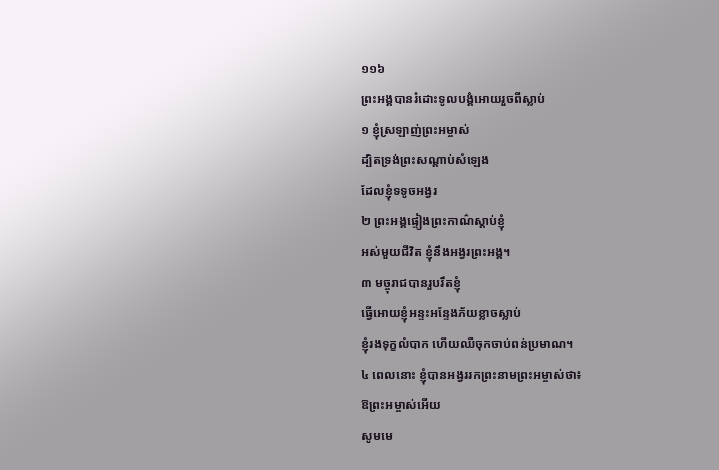១១៦
ព្រះអង្គបានរំដោះទូលបង្គំអោយរួចពីស្លាប់
១ ខ្ញុំស្រឡាញ់ព្រះអម្ចាស់
ដ្បិតទ្រង់ព្រះសណ្ដាប់សំឡេង
ដែលខ្ញុំទទូចអង្វរ
២ ព្រះអង្គផ្ទៀងព្រះកាណ៌ស្ដាប់ខ្ញុំ
អស់មួយជីវិត ខ្ញុំនឹងអង្វរព្រះអង្គ។
៣ មច្ចុរាជបានរួបរឹតខ្ញុំ
ធ្វើអោយខ្ញុំអន្ទះអន្ទែងភ័យខ្លាចស្លាប់
ខ្ញុំរងទុក្ខលំបាក ហើយឈឺចុកចាប់ពន់ប្រមាណ។
៤ ពេលនោះ ខ្ញុំបានអង្វររកព្រះនាមព្រះអម្ចាស់ថា៖
ឱព្រះអម្ចាស់អើយ
សូមមេ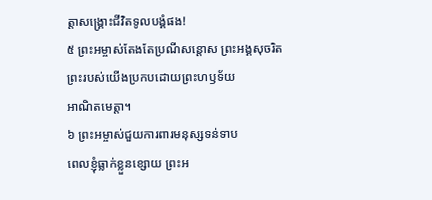ត្តាសង្គ្រោះជីវិតទូលបង្គំផង!
៥ ព្រះអម្ចាស់តែងតែប្រណីសន្ដោស ព្រះអង្គសុចរិត
ព្រះរបស់យើងប្រកបដោយព្រះហឫទ័យ
អាណិតមេត្តា។
៦ ព្រះអម្ចាស់ជួយការពារមនុស្សទន់ទាប
ពេលខ្ញុំធ្លាក់ខ្លួនខ្សោយ ព្រះអ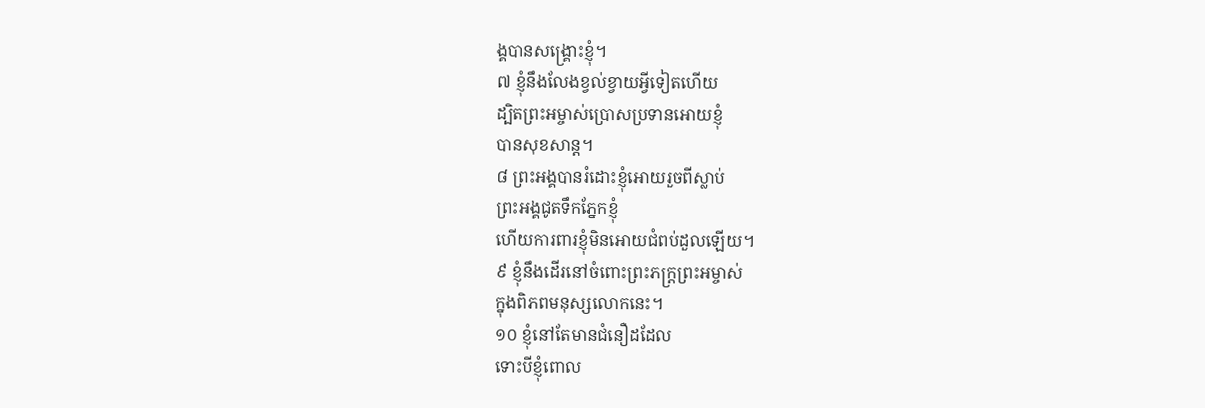ង្គបានសង្គ្រោះខ្ញុំ។
៧ ខ្ញុំនឹងលែងខ្វល់ខ្វាយអ្វីទៀតហើយ
ដ្បិតព្រះអម្ចាស់ប្រោសប្រទានអោយខ្ញុំ
បានសុខសាន្ត។
៨ ព្រះអង្គបានរំដោះខ្ញុំអោយរួចពីស្លាប់
ព្រះអង្គជូតទឹកភ្នែកខ្ញុំ
ហើយការពារខ្ញុំមិនអោយជំពប់ដួលឡើយ។
៩ ខ្ញុំនឹងដើរនៅចំពោះព្រះភក្ត្រព្រះអម្ចាស់
ក្នុងពិភពមនុស្សលោកនេះ។
១០ ខ្ញុំនៅតែមានជំនឿដដែល
ទោះបីខ្ញុំពោល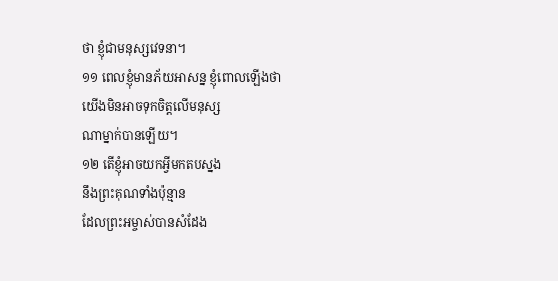ថា ខ្ញុំជាមនុស្សវេទនា។
១១ ពេលខ្ញុំមានភ័យអាសន្ន ខ្ញុំពោលឡើងថា
យើងមិនអាចទុកចិត្តលើមនុស្ស
ណាម្នាក់បានឡើយ។
១២ តើខ្ញុំអាចយកអ្វីមកតបស្នង
នឹងព្រះគុណទាំងប៉ុន្មាន
ដែលព្រះអម្ចាស់បានសំដែង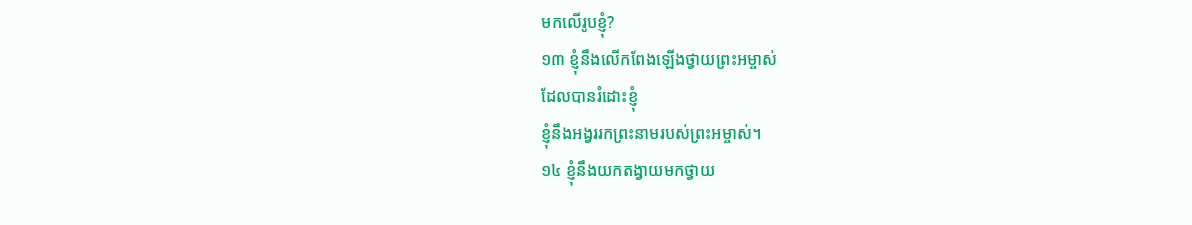មកលើរូបខ្ញុំ?
១៣ ខ្ញុំនឹងលើកពែងឡើងថ្វាយព្រះអម្ចាស់
ដែលបានរំដោះខ្ញុំ
ខ្ញុំនឹងអង្វររកព្រះនាមរបស់ព្រះអម្ចាស់។
១៤ ខ្ញុំនឹងយកតង្វាយមកថ្វាយ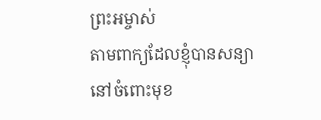ព្រះអម្ចាស់
តាមពាក្យដែលខ្ញុំបានសន្យា
នៅចំពោះមុខ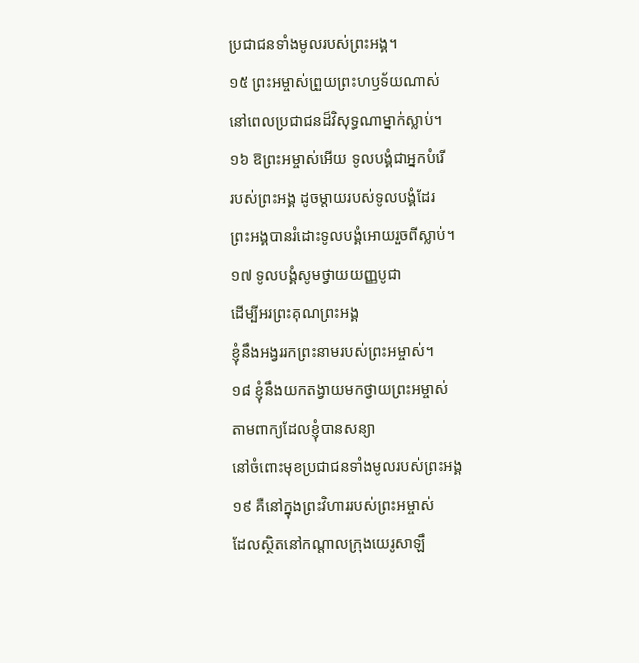ប្រជាជនទាំងមូលរបស់ព្រះអង្គ។
១៥ ព្រះអម្ចាស់ព្រួយព្រះហឫទ័យណាស់
នៅពេលប្រជាជនដ៏វិសុទ្ធណាម្នាក់ស្លាប់។
១៦ ឱព្រះអម្ចាស់អើយ ទូលបង្គំជាអ្នកបំរើ
របស់ព្រះអង្គ ដូចម្ដាយរបស់ទូលបង្គំដែរ
ព្រះអង្គបានរំដោះទូលបង្គំអោយរួចពីស្លាប់។
១៧ ទូលបង្គំសូមថ្វាយយញ្ញបូជា
ដើម្បីអរព្រះគុណព្រះអង្គ
ខ្ញុំនឹងអង្វររកព្រះនាមរបស់ព្រះអម្ចាស់។
១៨ ខ្ញុំនឹងយកតង្វាយមកថ្វាយព្រះអម្ចាស់
តាមពាក្យដែលខ្ញុំបានសន្យា
នៅចំពោះមុខប្រជាជនទាំងមូលរបស់ព្រះអង្គ
១៩ គឺនៅក្នុងព្រះវិហាររបស់ព្រះអម្ចាស់
ដែលស្ថិតនៅកណ្ដាលក្រុងយេរូសាឡឹ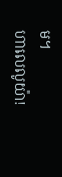ម។
ហាលេលូយ៉ា!